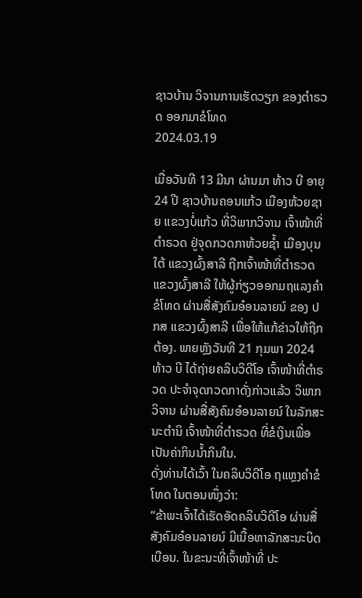ຊາວບ້ານ ວິຈານການເຮັດວຽກ ຂອງຕໍາຣວດ ອອກມາຂໍໂທດ
2024.03.19

ເມື່ອວັນທີ 13 ມີນາ ຜ່ານມາ ທ້າວ ບີ ອາຍຸ 24 ປີ ຊາວບ້ານຄອນແກ້ວ ເມືອງຫ້ວຍຊາຍ ແຂວງບໍ່ແກ້ວ ທີ່ວິພາກວິຈານ ເຈົ້າໜ້າທີ່ຕຳຣວດ ຢູ່ຈຸດກວດກາຫ້ວຍຊ້ຳ ເມືອງບຸນໃຕ້ ແຂວງຜົ້ງສາລີ ຖືກເຈົ້າໜ້າທີ່ຕຳຣວດ ແຂວງຜົ້ງສາລີ ໃຫ້ຜູ້ກ່ຽວອອກມຖແລງຄໍາຂໍໂທດ ຜ່ານສື່ສັງຄົມອ໋ອນລາຍນ໌ ຂອງ ປກສ ແຂວງຜົ້ງສາລີ ເພື່ອໃຫ້ແກ້ຂ່າວໃຫ້ຖືກຕ້ອງ. ພາຍຫຼັງວັນທີ 21 ກຸມພາ 2024 ທ້າວ ບີ ໄດ້ຖ່າຍຄລິບວິດີໂອ ເຈົ້າໜ້າທີ່ຕຳຣວດ ປະຈຳຈຸດກວດກາດັ່ງກ່າວແລ້ວ ວິພາກວິຈານ ຜ່ານສື່ສັງຄົມອ໋ອນລາຍນ໌ ໃນລັກສະນະຕຳນິ ເຈົ້າໜ້າທີ່ຕຳຣວດ ທີ່ຂໍເງິນເພື່ອເປັນຄ່າກິນນໍ້າກິນໃນ.
ດັ່ງທ່ານໄດ້ເວົ້າ ໃນຄລິບວິດີໂອ ຖແຫຼງຄຳຂໍໂທດ ໃນຕອນໜຶ່ງວ່າ:
“ຂ້າພະເຈົ້າໄດ້ເຮັດອັດຄລິບວິດີໂອ ຜ່ານສື່ສັງຄົມອ໋ອນລາຍນ໌ ມີເນື້ອຫາລັກສະນະບິດເບືອນ. ໃນຂະນະທີ່ເຈົ້າໜ້າທີ່ ປະ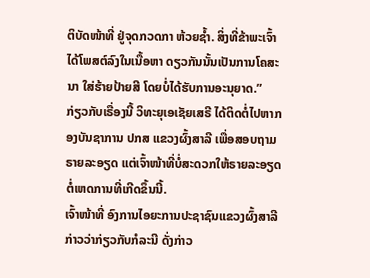ຕິບັດໜ້າທີ່ ຢູ່ຈຸດກວດກາ ຫ້ວຍຊ້ຳ. ສິ່ງທີ່ຂ້າພະເຈົ້າໄດ້ໂພສຕ໌ລົງໃນເນື້ອຫາ ດຽວກັນນັ້ນເປັນການໂຄສະນາ ໃສ່ຮ້າຍປ້າຍສີ ໂດຍບໍ່ໄດ້ຮັບການອະນຸຍາດ.”
ກ່ຽວກັບເຣື່ອງນີ້ ວິທະຍຸເອເຊັຍເສຣີ ໄດ້ຕິດຕໍ່ໄປຫາກອງບັນຊາການ ປກສ ແຂວງຜົ້ງສາລີ ເພື່ອສອບຖາມຣາຍລະອຽດ ແຕ່ເຈົ້າໜ້າທີ່ບໍ່ສະດວກໃຫ້ຣາຍລະອຽດ ຕໍ່ເຫດການທີ່ເກີດຂຶ້ນນີ້.
ເຈົ້າໜ້າທີ່ ອົງການໄອຍະການປະຊາຊົນແຂວງຜົ້ງສາລີ ກ່າວວ່າກ່ຽວກັບກໍລະນີ ດັ່ງກ່າວ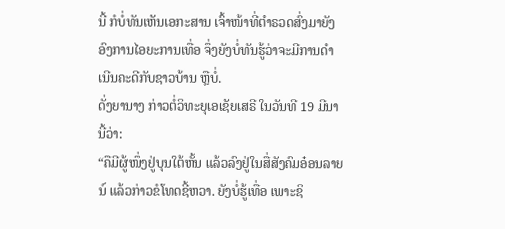ນີ້ ກໍບໍ່ທັນເຫັນເອກະສານ ເຈົ້າໜ້າທີ່ຕຳຣວດສົ່ງມາຍັງອົງການໄອຍະການເທື່ອ ຈຶ່ງຍັງບໍ່ທັນຮູ້ວ່າຈະມີການດຳເນີນຄະດີກັບຊາວບ້ານ ຫຼືບໍ່.
ດັ່ງຍານາງ ກ່າວຕໍ່ວິທະຍຸເອເຊັຍເສຣີ ໃນວັນທີ 19 ມີນານີ້ວ່າ:
“ຄືມີຜູ້ໜຶ່ງຢູ່ບຸນໃຕ້ຫັ້ນ ແລ້ວລົງຢູ່ໃນສື່ສັງຄົມອ໋ອນລາຍນ໌ ແລ້ວກ່າວຂໍໂທດຊີ້ຫວາ. ຍັງບໍ່ຮູ້ເທື່ອ ເພາະຊິ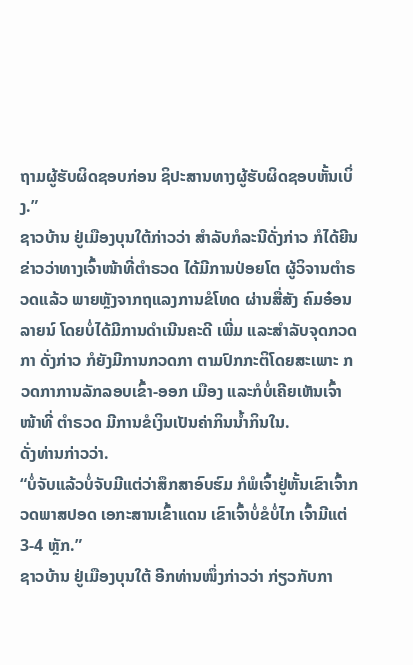ຖາມຜູ້ຮັບຜິດຊອບກ່ອນ ຊິປະສານທາງຜູ້ຮັບຜິດຊອບຫັ້ນເບິ່ງ.”
ຊາວບ້ານ ຢູ່ເມືອງບຸນໃຕ້ກ່າວວ່າ ສໍາລັບກໍລະນີດັ່ງກ່າວ ກໍໄດ້ຍີນຂ່າວວ່າທາງເຈົ້າໜ້າທີ່ຕໍາຣວດ ໄດ້ມີການປ່ອຍໂຕ ຜູ້ວິຈານຕຳຣວດແລ້ວ ພາຍຫຼັງຈາກຖແລງການຂໍໂທດ ຜ່ານສື່ສັງ ຄົມອ໋ອນລາຍນ໌ ໂດຍບໍ່ໄດ້ມີການດຳເນີນຄະດີ ເພີ່ມ ແລະສຳລັບຈຸດກວດກາ ດັ່ງກ່າວ ກໍຍັງມີການກວດກາ ຕາມປົກກະຕິໂດຍສະເພາະ ກວດກາການລັກລອບເຂົ້າ-ອອກ ເມືອງ ແລະກໍບໍ່ເຄີຍເຫັນເຈົ້າໜ້າທີ່ ຕຳຣວດ ມີການຂໍເງິນເປັນຄ່າກິນນ້ຳກິນໃນ.
ດັ່ງທ່ານກ່າວວ່າ.
“ບໍ່ຈັບແລ້ວບໍ່ຈັບມີແຕ່ວ່າສຶກສາອົບຮົມ ກໍພໍເຈົ້າຢູ່ຫັ້ນເຂົາເຈົ້າກວດພາສປອດ ເອກະສານເຂົ້າແດນ ເຂົາເຈົ້າບໍ່ຂໍບໍ່ໄກ ເຈົ້າມີແຕ່ 3-4 ຫຼັກ.”
ຊາວບ້ານ ຢູ່ເມືອງບຸນໃຕ້ ອີກທ່ານໜຶ່ງກ່າວວ່າ ກ່ຽວກັບກາ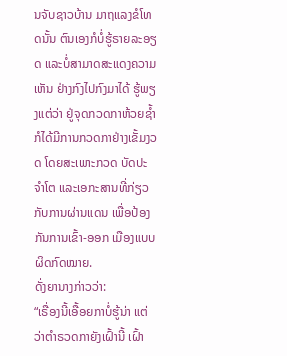ນຈັບຊາວບ້ານ ມາຖແລງຂໍໂທດນັ້ນ ຕົນເອງກໍບໍ່ຮູ້ຣາຍລະອຽດ ແລະບໍ່ສາມາດສະແດງຄວາມເຫັນ ຢ່າງກົງໄປກົງມາໄດ້ ຮູ້ພຽງແຕ່ວ່າ ຢູ່ຈຸດກວດກາຫ້ວຍຊ້ຳ ກໍໄດ້ມີການກວດກາຢ່າງເຂັ້ມງວດ ໂດຍສະເພາະກວດ ບັດປະຈຳໂຕ ແລະເອກະສານທີ່ກ່ຽວກັບການຜ່ານແດນ ເພື່ອປ້ອງກັນການເຂົ້າ-ອອກ ເມືອງແບບຜິດກົດໝາຍ.
ດັ່ງຍານາງກ່າວວ່າ:
“ເຣື່ອງນີ້ເອື້ອຍກາບໍ່ຮູ້ນ່າ ແຕ່ວ່າຕໍາຣວດກາຍັງເຝົ້ານີ້ ເຝົ້າ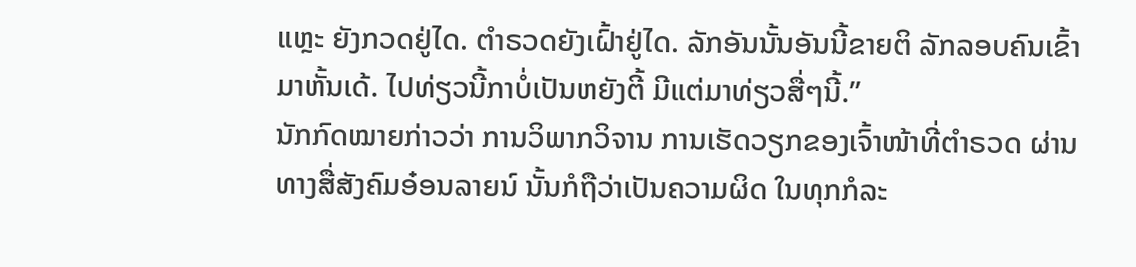ແຫຼະ ຍັງກວດຢູ່ໄດ. ຕໍາຣວດຍັງເຝົ້າຢູ່ໄດ. ລັກອັນນັ້ນອັນນີ້ຂາຍຕິ ລັກລອບຄົນເຂົ້າມາຫັ້ນເດ້. ໄປທ່ຽວນີ້ກາບໍ່ເປັນຫຍັງຕີ້ ມີແຕ່ມາທ່ຽວສື່ໆນີ້.”
ນັກກົດໝາຍກ່າວວ່າ ການວິພາກວິຈານ ການເຮັດວຽກຂອງເຈົ້າໜ້າທີ່ຕໍາຣວດ ຜ່ານທາງສື່ສັງຄົມອ໋ອນລາຍນ໌ ນັ້ນກໍຖືວ່າເປັນຄວາມຜິດ ໃນທຸກກໍລະ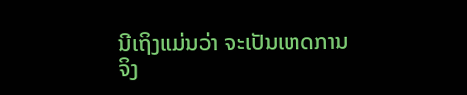ນີເຖິງແມ່ນວ່າ ຈະເປັນເຫດການຈິງ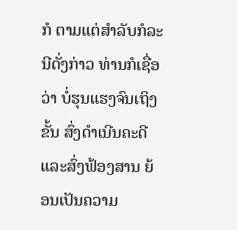ກໍ ຕາມແຕ່ສຳລັບກໍລະນີດັ່ງກ່າວ ທ່ານກໍເຊື່ອວ່າ ບໍ່ຮຸນແຮງຈົນເຖິງຂັ້ນ ສົ່ງດຳເນີນຄະດີ ແລະສົ່ງຟ້ອງສານ ຍ້ອນເປັນຄວາມ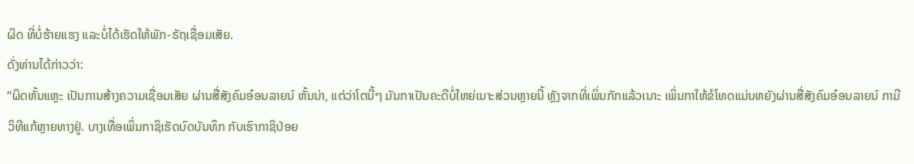ຜິດ ທີ່ບໍ່ຮ້າຍແຮງ ແລະບໍ່ໄດ້ເຮັດໃຫ້ພັກ-ຣັຖເຊື່ອມເສັຍ.
ດັ່ງທ່ານໄດ້ກ່າວວ່າ:
“ຜິດຫັ້ນແຫຼະ ເປັນການສ້າງຄວາມເຊື່ອມເສັຍ ຜ່ານສື່ສັງຄົມອ໋ອນລາຍນ໌ ຫັ້ນນ່າ, ແຕ່ວ່າໂຕນີ້ໆ ມັນກາເປັນຄະດີບໍ່ໃຫຍ່ເນາະສ່ວນຫຼາຍນີ້ ຫຼັງຈາກທີ່ເພິ່ນກັກແລ້ວເນາະ ເພິ່ນກາໃຫ້ຂໍໂທດແມ່ນຫຍັງຜ່ານສື່ສັງຄົມອ໋ອນລາຍນ໌ ກາມີວິທີແກ້ຫຼາຍທາງຢູ່. ບາງເທື່ອເພິ່ນກາຊິເຮັດບົດບັນທຶກ ກັບເຮົາກາຊິປ່ອຍ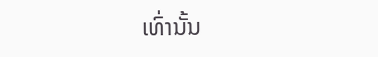ເທົ່ານັ້ນ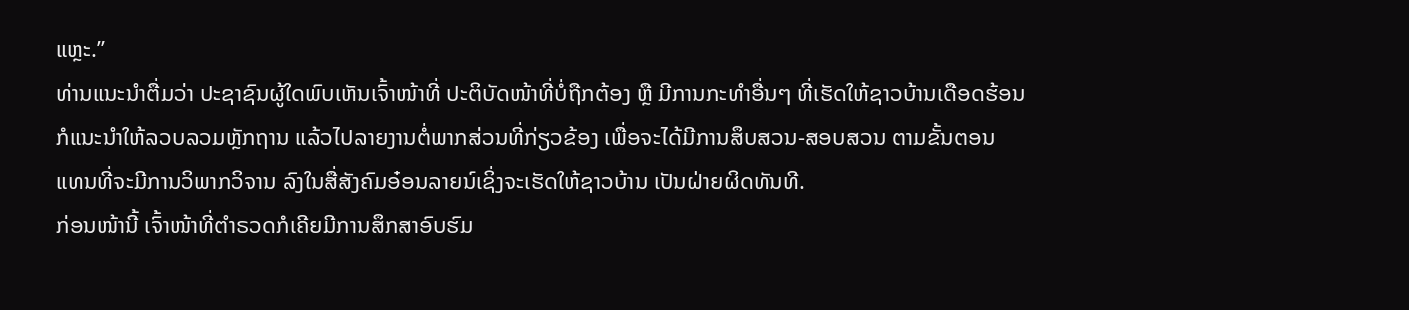ແຫຼະ.”
ທ່ານແນະນໍາຕື່ມວ່າ ປະຊາຊົນຜູ້ໃດພົບເຫັນເຈົ້າໜ້າທີ່ ປະຕິບັດໜ້າທີ່ບໍ່ຖືກຕ້ອງ ຫຼື ມີການກະທຳອື່ນໆ ທີ່ເຮັດໃຫ້ຊາວບ້ານເດືອດຮ້ອນ ກໍແນະນຳໃຫ້ລວບລວມຫຼັກຖານ ແລ້ວໄປລາຍງານຕໍ່ພາກສ່ວນທີ່ກ່ຽວຂ້ອງ ເພື່ອຈະໄດ້ມີການສຶບສວນ-ສອບສວນ ຕາມຂັ້ນຕອນ ແທນທີ່ຈະມີການວິພາກວິຈານ ລົງໃນສື່ສັງຄົມອ໋ອນລາຍນ໌ເຊິ່ງຈະເຮັດໃຫ້ຊາວບ້ານ ເປັນຝ່າຍຜິດທັນທີ.
ກ່ອນໜ້ານີ້ ເຈົ້າໜ້າທີ່ຕໍາຣວດກໍເຄີຍມີການສຶກສາອົບຮົມ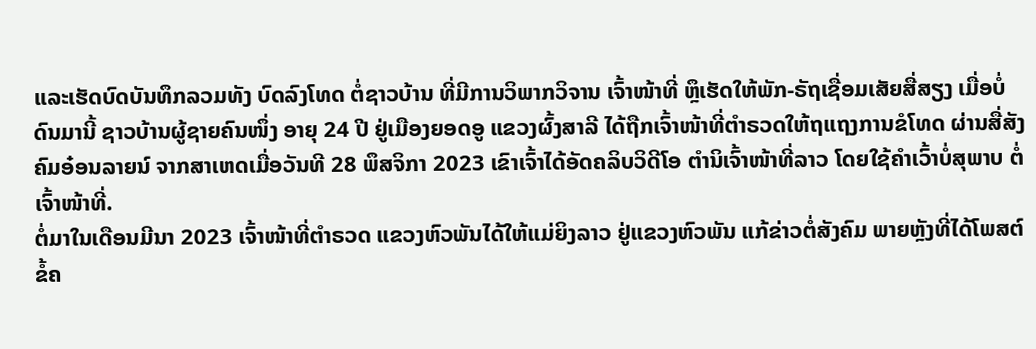ແລະເຮັດບົດບັນທຶກລວມທັງ ບົດລົງໂທດ ຕໍ່ຊາວບ້ານ ທີ່ມີການວິພາກວິຈານ ເຈົ້າໜ້າທີ່ ຫຼຶເຮັດໃຫ້ພັກ-ຣັຖເຊື່ອມເສັຍສື່ສຽງ ເມື່ອບໍ່ດົນມານີ້ ຊາວບ້ານຜູ້ຊາຍຄົນໜຶ່ງ ອາຍຸ 24 ປີ ຢູ່ເມືອງຍອດອູ ແຂວງຜົ້ງສາລີ ໄດ້ຖືກເຈົ້າໜ້າທີ່ຕຳຣວດໃຫ້ຖແຖງການຂໍໂທດ ຜ່ານສື່ສັງຄົມອ໋ອນລາຍນ໌ ຈາກສາເຫດເມື່ອວັນທີ 28 ພຶສຈິກາ 2023 ເຂົາເຈົ້າໄດ້ອັດຄລິບວິດີໂອ ຕໍານິເຈົ້າໜ້າທີ່ລາວ ໂດຍໃຊ້ຄໍາເວົ້າບໍ່ສຸພາບ ຕໍ່ເຈົ້າໜ້າທີ່.
ຕໍ່ມາໃນເດືອນມີນາ 2023 ເຈົ້າໜ້າທີ່ຕໍາຣວດ ແຂວງຫົວພັນໄດ້ໃຫ້ແມ່ຍິງລາວ ຢູ່ແຂວງຫົວພັນ ແກ້ຂ່າວຕໍ່ສັງຄົມ ພາຍຫຼັງທີ່ໄດ້ໂພສຕ໌ ຂໍ້ຄ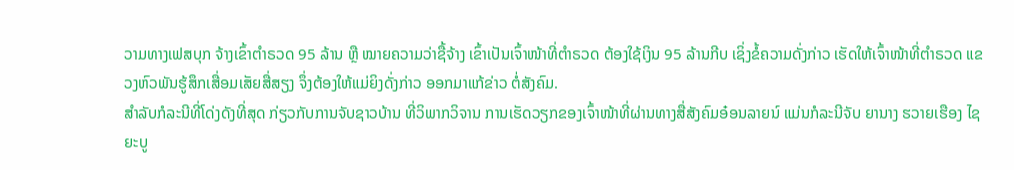ວາມທາງເຟສບຸກ ຈ້າງເຂົ້າຕຳຣວດ 95 ລ້ານ ຫຼື ໝາຍຄວາມວ່າຊື້ຈ້າງ ເຂົ້າເປັນເຈົ້າໜ້າທີ່ຕຳຣວດ ຕ້ອງໃຊ້ເງິນ 95 ລ້ານກີບ ເຊິ່ງຂໍ້ຄວາມດັ່ງກ່າວ ເຮັດໃຫ້ເຈົ້າໜ້າທີ່ຕຳຣວດ ແຂວງຫົວພັນຮູ້ສຶກເສື່ອມເສັຍສື່ສຽງ ຈຶ່ງຕ້ອງໃຫ້ແມ່ຍິງດັ່ງກ່າວ ອອກມາແກ້ຂ່າວ ຕໍ່ສັງຄົມ.
ສໍາລັບກໍລະນີທີ່ໂດ່ງດັງທີ່ສຸດ ກ່ຽວກັບການຈັບຊາວບ້ານ ທີ່ວິພາກວິຈານ ການເຮັດວຽກຂອງເຈົ້າໜ້າທີ່ຜ່ານທາງສື່ສັງຄົມອ໋ອນລາຍນ໌ ແມ່ນກໍລະນີຈັບ ຍານາງ ຮວາຍເຮືອງ ໄຊຍະບູ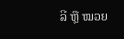ລີ ຫຼື ໝວຍ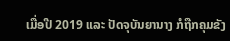ເມື່ອປີ 2019 ແລະ ປັດຈຸບັນຍານາງ ກໍຖືກຄຸມຂັງ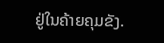ຢູ່ໃນຄ້າຍຄຸມຂັງ.